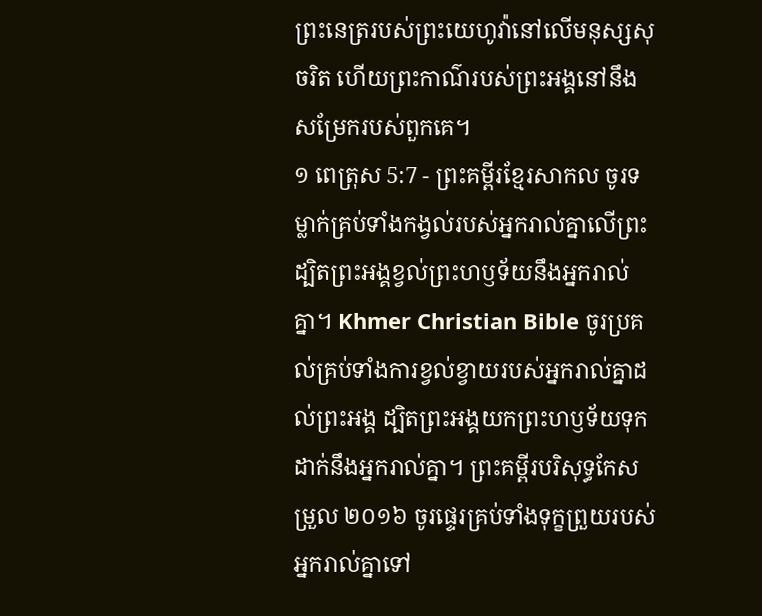ព្រះនេត្ររបស់ព្រះយេហូវ៉ានៅលើមនុស្សសុចរិត ហើយព្រះកាណ៌របស់ព្រះអង្គនៅនឹងសម្រែករបស់ពួកគេ។
១ ពេត្រុស 5:7 - ព្រះគម្ពីរខ្មែរសាកល ចូរទម្លាក់គ្រប់ទាំងកង្វល់របស់អ្នករាល់គ្នាលើព្រះ ដ្បិតព្រះអង្គខ្វល់ព្រះហឫទ័យនឹងអ្នករាល់គ្នា។ Khmer Christian Bible ចូរប្រគល់គ្រប់ទាំងការខ្វល់ខ្វាយរបស់អ្នករាល់គ្នាដល់ព្រះអង្គ ដ្បិតព្រះអង្គយកព្រះហឫទ័យទុកដាក់នឹងអ្នករាល់គ្នា។ ព្រះគម្ពីរបរិសុទ្ធកែសម្រួល ២០១៦ ចូរផ្ទេរគ្រប់ទាំងទុក្ខព្រួយរបស់អ្នករាល់គ្នាទៅ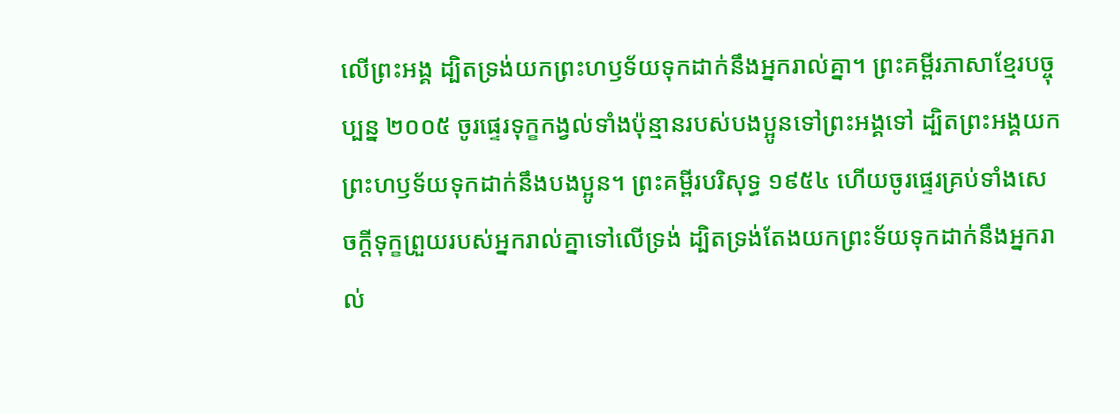លើព្រះអង្គ ដ្បិតទ្រង់យកព្រះហឫទ័យទុកដាក់នឹងអ្នករាល់គ្នា។ ព្រះគម្ពីរភាសាខ្មែរបច្ចុប្បន្ន ២០០៥ ចូរផ្ទេរទុក្ខកង្វល់ទាំងប៉ុន្មានរបស់បងប្អូនទៅព្រះអង្គទៅ ដ្បិតព្រះអង្គយកព្រះហឫទ័យទុកដាក់នឹងបងប្អូន។ ព្រះគម្ពីរបរិសុទ្ធ ១៩៥៤ ហើយចូរផ្ទេរគ្រប់ទាំងសេចក្ដីទុក្ខព្រួយរបស់អ្នករាល់គ្នាទៅលើទ្រង់ ដ្បិតទ្រង់តែងយកព្រះទ័យទុកដាក់នឹងអ្នករាល់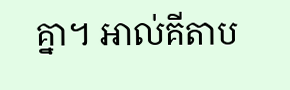គ្នា។ អាល់គីតាប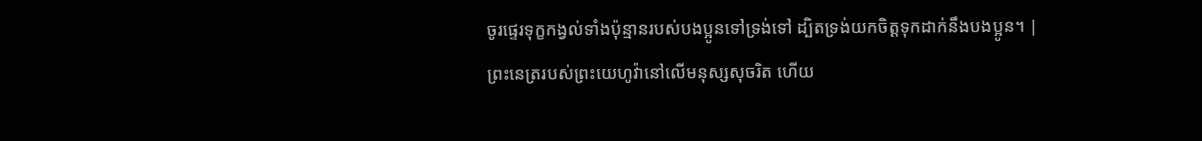ចូរផ្ទេរទុក្ខកង្វល់ទាំងប៉ុន្មានរបស់បងប្អូនទៅទ្រង់ទៅ ដ្បិតទ្រង់យកចិត្តទុកដាក់នឹងបងប្អូន។ |
ព្រះនេត្ររបស់ព្រះយេហូវ៉ានៅលើមនុស្សសុចរិត ហើយ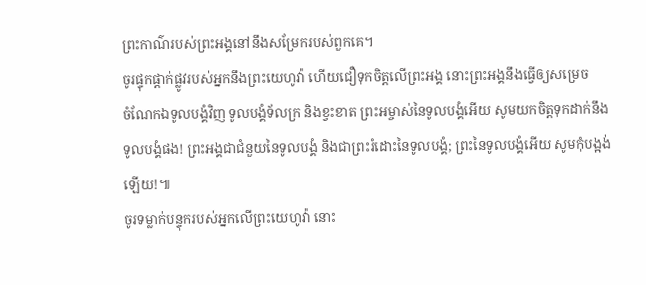ព្រះកាណ៌របស់ព្រះអង្គនៅនឹងសម្រែករបស់ពួកគេ។
ចូរផ្ទុកផ្ដាក់ផ្លូវរបស់អ្នកនឹងព្រះយេហូវ៉ា ហើយជឿទុកចិត្តលើព្រះអង្គ នោះព្រះអង្គនឹងធ្វើឲ្យសម្រេច
ចំណែកឯទូលបង្គំវិញ ទូលបង្គំទ័លក្រ និងខ្វះខាត ព្រះអម្ចាស់នៃទូលបង្គំអើយ សូមយកចិត្តទុកដាក់នឹងទូលបង្គំផង! ព្រះអង្គជាជំនួយនៃទូលបង្គំ និងជាព្រះរំដោះនៃទូលបង្គំ; ព្រះនៃទូលបង្គំអើយ សូមកុំបង្អង់ឡើយ!៕
ចូរទម្លាក់បន្ទុករបស់អ្នកលើព្រះយេហូវ៉ា នោះ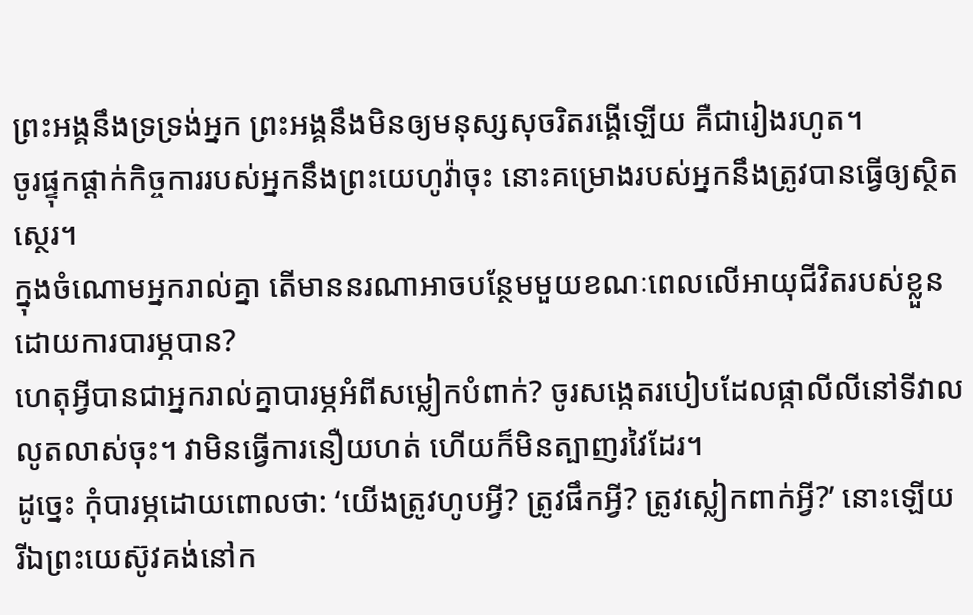ព្រះអង្គនឹងទ្រទ្រង់អ្នក ព្រះអង្គនឹងមិនឲ្យមនុស្សសុចរិតរង្គើឡើយ គឺជារៀងរហូត។
ចូរផ្ទុកផ្ដាក់កិច្ចការរបស់អ្នកនឹងព្រះយេហូវ៉ាចុះ នោះគម្រោងរបស់អ្នកនឹងត្រូវបានធ្វើឲ្យស្ថិតស្ថេរ។
ក្នុងចំណោមអ្នករាល់គ្នា តើមាននរណាអាចបន្ថែមមួយខណៈពេលលើអាយុជីវិតរបស់ខ្លួនដោយការបារម្ភបាន?
ហេតុអ្វីបានជាអ្នករាល់គ្នាបារម្ភអំពីសម្លៀកបំពាក់? ចូរសង្កេតរបៀបដែលផ្កាលីលីនៅទីវាលលូតលាស់ចុះ។ វាមិនធ្វើការនឿយហត់ ហើយក៏មិនត្បាញរវៃដែរ។
ដូច្នេះ កុំបារម្ភដោយពោលថា: ‘យើងត្រូវហូបអ្វី? ត្រូវផឹកអ្វី? ត្រូវស្លៀកពាក់អ្វី?’ នោះឡើយ
រីឯព្រះយេស៊ូវគង់នៅក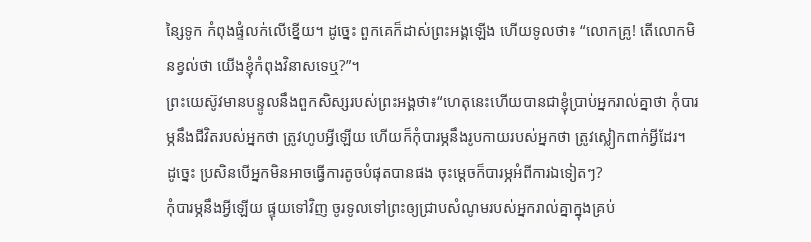ន្សៃទូក កំពុងផ្ទំលក់លើខ្នើយ។ ដូច្នេះ ពួកគេក៏ដាស់ព្រះអង្គឡើង ហើយទូលថា៖ “លោកគ្រូ! តើលោកមិនខ្វល់ថា យើងខ្ញុំកំពុងវិនាសទេឬ?”។
ព្រះយេស៊ូវមានបន្ទូលនឹងពួកសិស្សរបស់ព្រះអង្គថា៖“ហេតុនេះហើយបានជាខ្ញុំប្រាប់អ្នករាល់គ្នាថា កុំបារម្ភនឹងជីវិតរបស់អ្នកថា ត្រូវហូបអ្វីឡើយ ហើយក៏កុំបារម្ភនឹងរូបកាយរបស់អ្នកថា ត្រូវស្លៀកពាក់អ្វីដែរ។
ដូច្នេះ ប្រសិនបើអ្នកមិនអាចធ្វើការតូចបំផុតបានផង ចុះម្ដេចក៏បារម្ភអំពីការឯទៀតៗ?
កុំបារម្ភនឹងអ្វីឡើយ ផ្ទុយទៅវិញ ចូរទូលទៅព្រះឲ្យជ្រាបសំណូមរបស់អ្នករាល់គ្នាក្នុងគ្រប់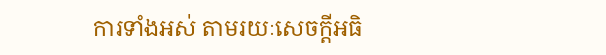ការទាំងអស់ តាមរយៈសេចក្ដីអធិ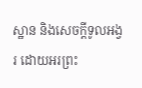ស្ឋាន និងសេចក្ដីទូលអង្វរ ដោយអរព្រះ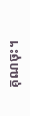គុណចុះ។